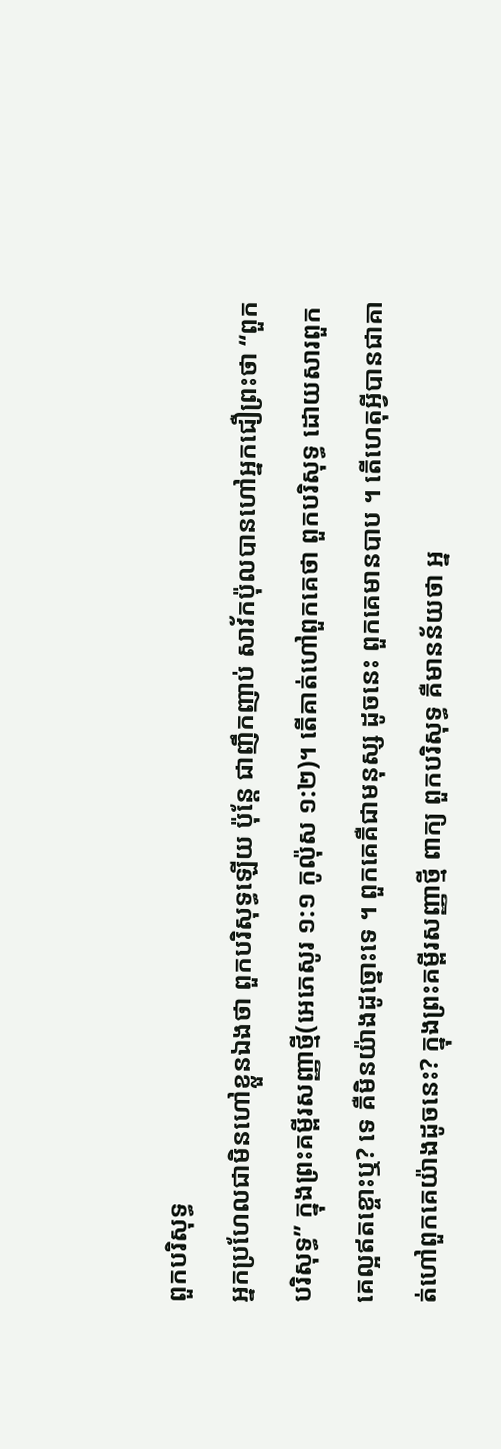ពួកបរិសុទ្ធ
អ្នកប្រហែលជាមិនហៅខ្លួនឯងថា ពួកបរិសុទ្ធឡើយ ប៉ុន្តែ ជាញឹកញាប់ សាវ័កប៉ុលបានហៅអ្នកជឿព្រះថា “ពួកបរិសុទ្ធ” ក្នុងព្រះគម្ពីរសញ្ញាថ្មី(អេភេសូរ ១:១ កូល៉ុស ១:២)។ តើគាត់ហៅពួកគេថា ពួកបរិសុទ្ធ ដោយសារពួកគេល្អឥតខ្ចោះឬ? ទេ គឺមិនយ៉ាងដូច្នោះទេ ។ ពួកគេគឺជាមនុស្ស ដូចនេះ ពួកគេមានបាប ។ តើហេតុអ្វីបានជាគាត់ហៅពួកគេយ៉ាងដូចនេះ? ក្នុងព្រះគម្ពីរសញ្ញាថ្មី ពាក្យ ពួកបរិសុទ្ធ គឺមានន័យថា អ្ន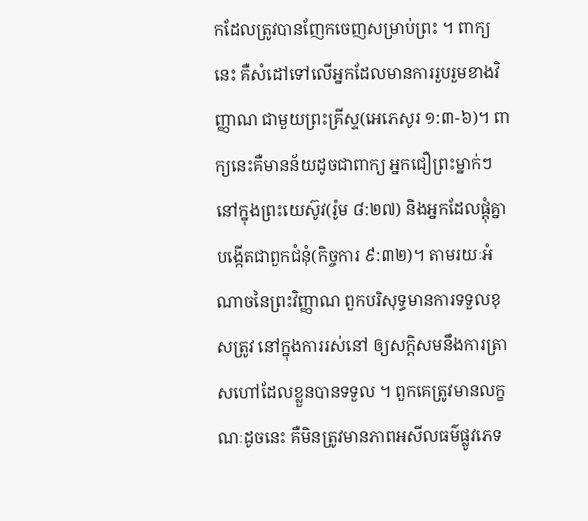កដែលត្រូវបានញែកចេញសម្រាប់ព្រះ ។ ពាក្យនេះ គឺសំដៅទៅលើអ្នកដែលមានការរួបរួមខាងវិញ្ញាណ ជាមួយព្រះគ្រីស្ទ(អេភេសូរ ១:៣-៦)។ ពាក្យនេះគឺមានន័យដូចជាពាក្យ អ្នកជឿព្រះម្នាក់ៗ នៅក្នុងព្រះយេស៊ូវ(រ៉ូម ៨:២៧) និងអ្នកដែលផ្តុំគ្នាបង្កើតជាពួកជំនុំ(កិច្ចការ ៩:៣២)។ តាមរយៈអំណាចនៃព្រះវិញ្ញាណ ពួកបរិសុទ្ធមានការទទួលខុសត្រូវ នៅក្នុងការរស់នៅ ឲ្យសក្តិសមនឹងការត្រាសហៅដែលខ្លួនបានទទួល ។ ពួកគេត្រូវមានលក្ខណៈដូចនេះ គឺមិនត្រូវមានភាពអសីលធម៌ផ្លូវភេទ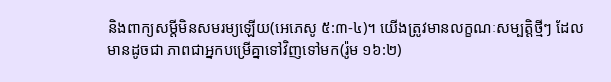និងពាក្យសម្តីមិនសមរម្យឡើយ(អេភេសូ ៥:៣-៤)។ យើងត្រូវមានលក្ខណៈសម្បត្តិថ្មីៗ ដែលមានដូចជា ភាពជាអ្នកបម្រើគ្នាទៅវិញទៅមក(រ៉ូម ១៦:២)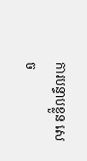ការបន្ទាបខ្លួន សេច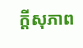ក្តីសុភាព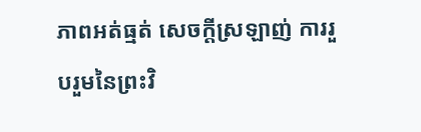ភាពអត់ធ្មត់ សេចក្តីស្រឡាញ់ ការរួបរួមនៃព្រះវិ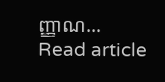ញ្ញាណ…
Read article